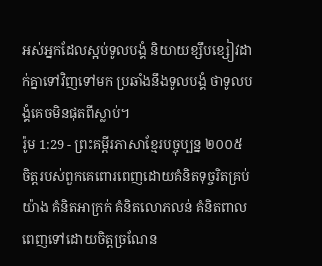អស់អ្នកដែលស្អប់ទូលបង្គំ និយាយខ្សឹបខ្សៀវដាក់គ្នាទៅវិញទៅមក ប្រឆាំងនឹងទូលបង្គំ ថាទូលបង្គំគេចមិនផុតពីស្លាប់។
រ៉ូម 1:29 - ព្រះគម្ពីរភាសាខ្មែរបច្ចុប្បន្ន ២០០៥ ចិត្តរបស់ពួកគេពោរពេញដោយគំនិតទុច្ចរិតគ្រប់យ៉ាង គំនិតអាក្រក់ គំនិតលោភលន់ គំនិតពាល ពេញទៅដោយចិត្តច្រណែន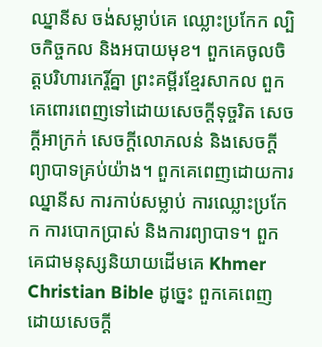ឈ្នានីស ចង់សម្លាប់គេ ឈ្លោះប្រកែក ល្បិចកិច្ចកល និងអបាយមុខ។ ពួកគេចូលចិត្តបរិហារកេរ្តិ៍គ្នា ព្រះគម្ពីរខ្មែរសាកល ពួកគេពោរពេញទៅដោយសេចក្ដីទុច្ចរិត សេចក្ដីអាក្រក់ សេចក្ដីលោភលន់ និងសេចក្ដីព្យាបាទគ្រប់យ៉ាង។ ពួកគេពេញដោយការឈ្នានីស ការកាប់សម្លាប់ ការឈ្លោះប្រកែក ការបោកប្រាស់ និងការព្យាបាទ។ ពួកគេជាមនុស្សនិយាយដើមគេ Khmer Christian Bible ដូច្នេះ ពួកគេពេញដោយសេចក្ដី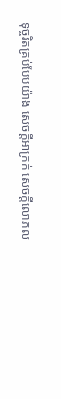ទុច្ចរិតគ្រប់បែបយ៉ាង សេចក្ដីអាក្រក់ សេចក្ដីលោភល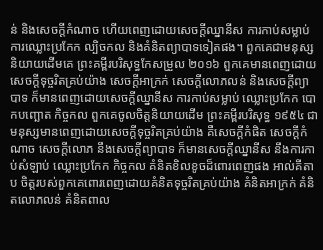ន់ និងសេចក្ដីកំណាច ហើយពេញដោយសេចក្ដីឈ្នានីស ការកាប់សម្លាប់ ការឈ្លោះប្រកែក ល្បិចកល និងគំនិតព្យាបាទទៀតផង។ ពួកគេជាមនុស្សនិយាយដើមគេ ព្រះគម្ពីរបរិសុទ្ធកែសម្រួល ២០១៦ ពួកគេមានពេញដោយសេចក្តីទុច្ចរិតគ្រប់យ៉ាង សេចក្ដីអាក្រក់ សេចក្តីលោភលន់ និងសេចក្តីព្យាបាទ ក៏មានពេញដោយសេចក្តីឈ្នានីស ការកាប់សម្លាប់ ឈ្លោះប្រកែក បោកបញ្ឆោត កិច្ចកល ពួកគេចូលចិត្តនិយាយដើម ព្រះគម្ពីរបរិសុទ្ធ ១៩៥៤ ជាមនុស្សមានពេញដោយសេចក្ដីទុច្ចរិតគ្រប់យ៉ាង គឺសេចក្ដីកំផិត សេចក្ដីកំណាច សេចក្ដីលោភ នឹងសេចក្ដីព្យាបាទ ក៏មានសេចក្ដីឈ្នានីស នឹងការកាប់សំឡាប់ ឈ្លោះប្រកែក កិច្ចកល គំនិតខិលខូចដ៏ពោរពេញផង អាល់គីតាប ចិត្ដរបស់ពួកគេពោរពេញដោយគំនិតទុច្ចរិតគ្រប់យ៉ាង គំនិតអាក្រក់ គំនិតលោភលន់ គំនិតពាល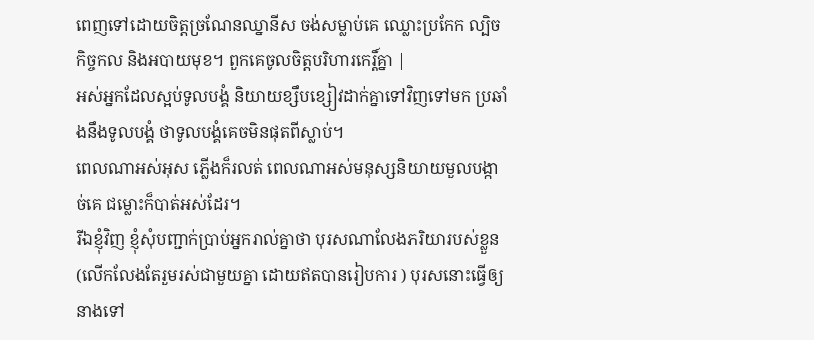ពេញទៅដោយចិត្ដច្រណែនឈ្នានីស ចង់សម្លាប់គេ ឈ្លោះប្រកែក ល្បិចកិច្ចកល និងអបាយមុខ។ ពួកគេចូលចិត្ដបរិហារកេរ្ដិ៍គ្នា |
អស់អ្នកដែលស្អប់ទូលបង្គំ និយាយខ្សឹបខ្សៀវដាក់គ្នាទៅវិញទៅមក ប្រឆាំងនឹងទូលបង្គំ ថាទូលបង្គំគេចមិនផុតពីស្លាប់។
ពេលណាអស់អុស ភ្លើងក៏រលត់ ពេលណាអស់មនុស្សនិយាយមួលបង្កាច់គេ ជម្លោះក៏បាត់អស់ដែរ។
រីឯខ្ញុំវិញ ខ្ញុំសុំបញ្ជាក់ប្រាប់អ្នករាល់គ្នាថា បុរសណាលែងភរិយារបស់ខ្លួន (លើកលែងតែរួមរស់ជាមួយគ្នា ដោយឥតបានរៀបការ ) បុរសនោះធ្វើឲ្យនាងទៅ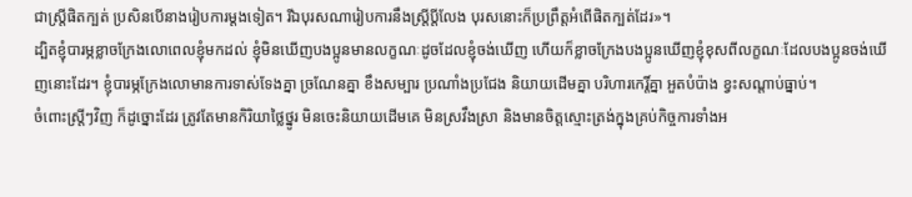ជាស្ត្រីផិតក្បត់ ប្រសិនបើនាងរៀបការម្ដងទៀត។ រីឯបុរសណារៀបការនឹងស្ត្រីប្ដីលែង បុរសនោះក៏ប្រព្រឹត្តអំពើផិតក្បត់ដែរ»។
ដ្បិតខ្ញុំបារម្ភខ្លាចក្រែងលោពេលខ្ញុំមកដល់ ខ្ញុំមិនឃើញបងប្អូនមានលក្ខណៈដូចដែលខ្ញុំចង់ឃើញ ហើយក៏ខ្លាចក្រែងបងប្អូនឃើញខ្ញុំខុសពីលក្ខណៈដែលបងប្អូនចង់ឃើញនោះដែរ។ ខ្ញុំបារម្ភក្រែងលោមានការទាស់ទែងគ្នា ច្រណែនគ្នា ខឹងសម្បារ ប្រណាំងប្រជែង និយាយដើមគ្នា បរិហារកេរ្តិ៍គ្នា អួតបំប៉ាង ខ្វះសណ្ដាប់ធ្នាប់។
ចំពោះស្ត្រីៗវិញ ក៏ដូច្នោះដែរ ត្រូវតែមានកិរិយាថ្លៃថ្នូរ មិនចេះនិយាយដើមគេ មិនស្រវឹងស្រា និងមានចិត្តស្មោះត្រង់ក្នុងគ្រប់កិច្ចការទាំងអ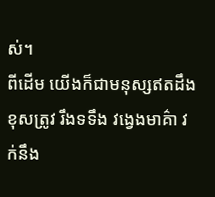ស់។
ពីដើម យើងក៏ជាមនុស្សឥតដឹងខុសត្រូវ រឹងទទឹង វង្វេងមាគ៌ា វក់នឹង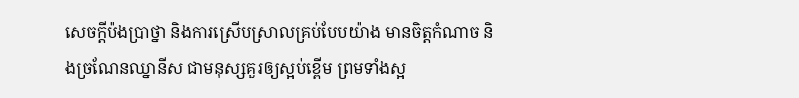សេចក្ដីប៉ងប្រាថ្នា និងការស្រើបស្រាលគ្រប់បែបយ៉ាង មានចិត្តកំណាច និងច្រណែនឈ្នានីស ជាមនុស្សគួរឲ្យស្អប់ខ្ពើម ព្រមទាំងស្អ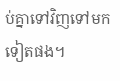ប់គ្នាទៅវិញទៅមកទៀតផង។